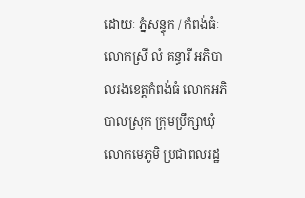ដោយៈ ភ្នំសន្ទុក / កំពង់ធំៈ លោកស្រី លំ គន្ធារី អភិបាលរងខេត្តកំពង់ធំ លោកអភិបាលស្រុក ក្រុមប្រឹក្សាឃុំ លោកមេភូមិ ប្រជាពលរដ្ឋ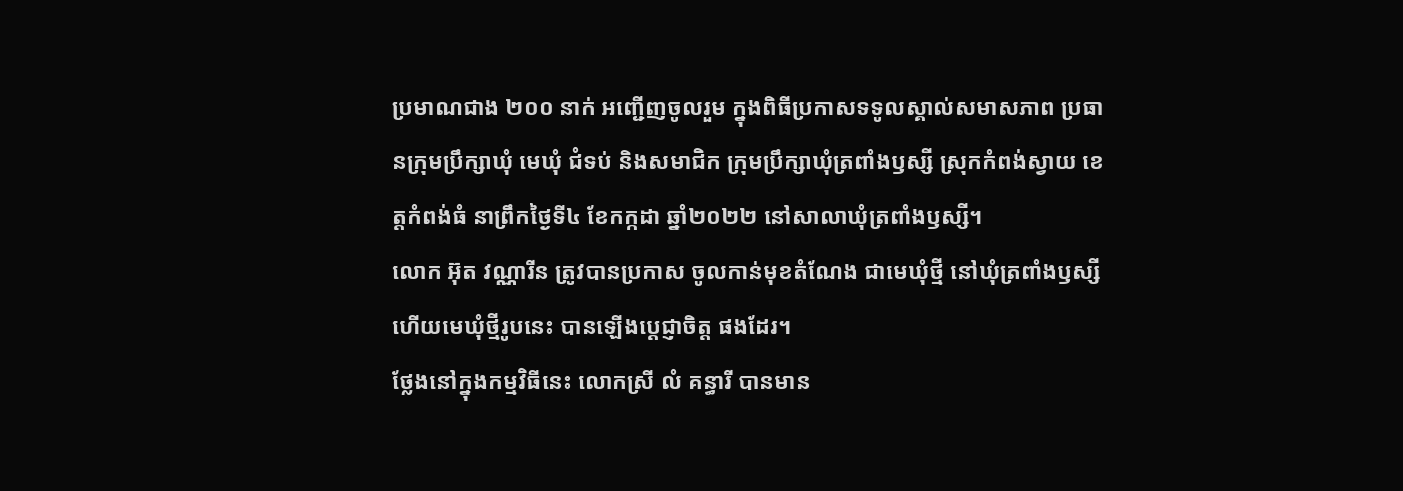ប្រមាណជាង ២០០ នាក់ អញ្ជើញចូលរួម ក្នុងពិធីប្រកាសទទូលស្គាល់សមាសភាព ប្រធានក្រុមប្រឹក្សាឃុំ មេឃុំ ជំទប់ និងសមាជិក ក្រុមប្រឹក្សាឃុំត្រពាំងឫស្សី ស្រុកកំពង់ស្វាយ ខេត្តកំពង់ធំ នាព្រឹកថ្ងៃទី៤ ខែកក្កដា ឆ្នាំ២០២២ នៅសាលាឃុំត្រពាំងឫស្សី។
លោក អ៊ុត វណ្ណារីន ត្រូវបានប្រកាស ចូលកាន់មុខតំណែង ជាមេឃុំថ្មី នៅឃុំត្រពាំងឫស្សី ហើយមេឃុំថ្មីរូបនេះ បានឡើងប្ដេជ្ញាចិត្ត ផងដែរ។
ថ្លែងនៅក្នុងកម្មវិធីនេះ លោកស្រី លំ គន្ធារី បានមាន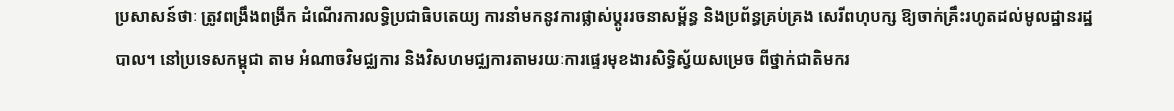ប្រសាសន៍ថាៈ ត្រូវពង្រឹងពង្រីក ដំណើរការលទ្ធិប្រជាធិបតេយ្យ ការនាំមកនូវការផ្លាស់ប្តូររចនាសម្ព័ន្ធ និងប្រព័ន្ធគ្រប់គ្រង សេរីពហុបក្ស ឱ្យចាក់គ្រឹះរហូតដល់មូលដ្ឋានរដ្ឋបាល។ នៅប្រទេសកម្ពុជា តាម អំណាចវិមជ្ឈការ និងវិសហមជ្ឈការតាមរយៈការផ្ទេរមុខងារសិទ្ធិស្វ័យសម្រេច ពីថ្នាក់ជាតិមករ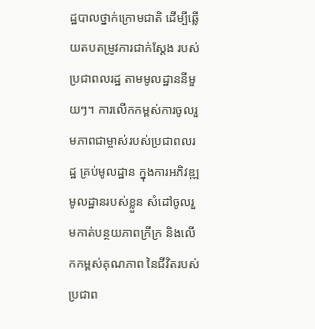ដ្ឋបាលថ្នាក់ក្រោមជាតិ ដើម្បីឆ្លើយតបតម្រូវការជាក់ស្ដែង របស់ប្រជាពលរដ្ឋ តាមមូលដ្ឋាននីមួយៗ។ ការលើកកម្ពស់ការចូលរួមភាពជាម្ចាស់របស់ប្រជាពលរដ្ឋ គ្រប់មូលដ្ឋាន ក្នុងការអភិវឌ្ឍមូលដ្ឋានរបស់ខ្លួន សំដៅចូលរួមកាត់បន្ថយភាពក្រីក្រ និងលើកកម្ពស់គុណភាព នៃជីវិតរបស់ប្រជាព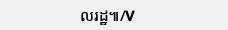លរដ្ឋ៕/V